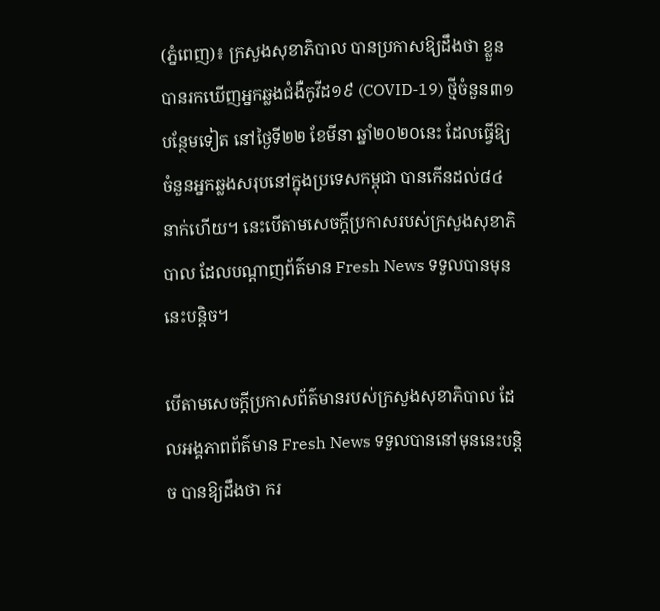(ភ្នំពេញ)៖ ក្រសួងសុខាភិបាល បានប្រកាសឱ្យដឹងថា ខ្លួនបានរកឃើញអ្នកឆ្លងជំងឺកូវីដ១៩ (COVID-19) ថ្មីចំនួន៣១បន្ថែមទៀត នៅថ្ងៃទី២២ ខែមីនា ឆ្នាំ២០២០នេះ ដែលធ្វើឱ្យចំនួនអ្នកឆ្លងសរុបនៅក្នុងប្រទេសកម្ពុជា បានកើនដល់៨៤នាក់ហើយ។ នេះបើតាមសេចក្តីប្រកាសរបស់ក្រសួងសុខាភិបាល ដែលបណ្តាញព័ត៌មាន Fresh News ទទួលបានមុននេះបន្តិច។

បើតាមសេចក្តីប្រកាសព័ត៌មានរបស់ក្រសួងសុខាភិបាល ដែលអង្គភាពព័ត៌មាន Fresh News ទទួលបាននៅមុននេះបន្តិច បានឱ្យដឹងថា ករ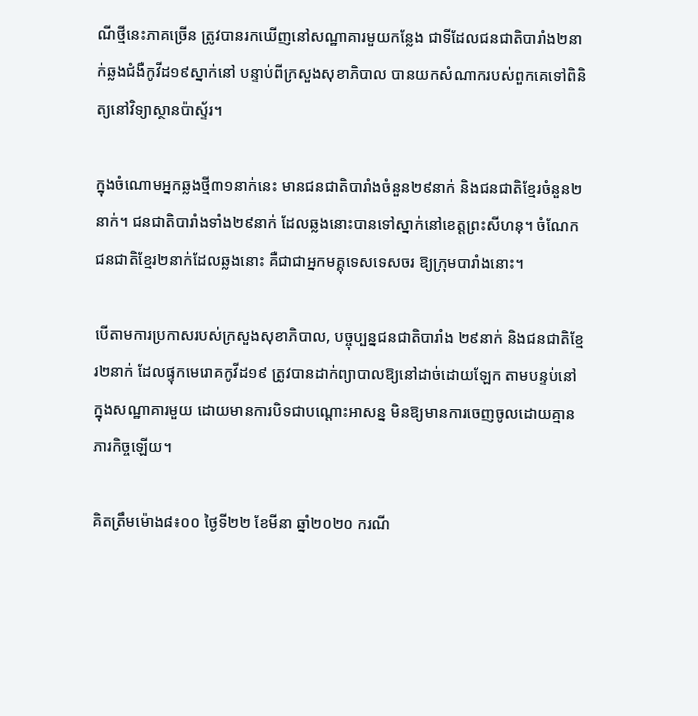ណីថ្មីនេះភាគច្រើន ត្រូវបានរកឃើញនៅសណ្ឋាគារមួយកន្លែង ជាទីដែលជនជាតិបារាំង២នាក់ឆ្លងជំងឺកូវីដ១៩ស្នាក់នៅ បន្ទាប់ពីក្រសួងសុខាភិបាល បានយកសំណាករបស់ពួកគេទៅពិនិត្យនៅវិទ្យាស្ថានប៉ាស្ទ័រ។

ក្នុងចំណោមអ្នកឆ្លងថ្មី៣១នាក់នេះ មានជនជាតិបារាំងចំនួន២៩នាក់ និងជនជាតិខ្មែរចំនួន២នាក់។ ជនជាតិបារាំងទាំង២៩នាក់ ដែលឆ្លងនោះបានទៅស្នាក់នៅខេត្តព្រះសីហនុ។ ចំណែកជនជាតិខ្មែរ២នាក់ដែលឆ្លងនោះ គឺជាជាអ្នកមគ្គុទេសទេសចរ ឱ្យក្រុមបារាំងនោះ។

បើតាមការប្រកាសរបស់ក្រសួងសុខាភិបាល, បច្ចុប្បន្នជនជាតិបារាំង ២៩នាក់ និងជនជាតិខ្មែរ២នាក់ ដែលផ្ទុកមេរោគកូវីដ១៩ ត្រូវបានដាក់ព្យាបាលឱ្យនៅដាច់ដោយឡែក តាមបន្ទប់នៅក្នុងសណ្ឋាគារមួយ ដោយមានការបិទជាបណ្តោះអាសន្ន មិនឱ្យមានការចេញចូលដោយគ្មានភារកិច្ចឡើយ។

គិតត្រឹមម៉ោង៨៖០០ ថ្ងៃទី២២ ខែមីនា ឆ្នាំ២០២០ ករណី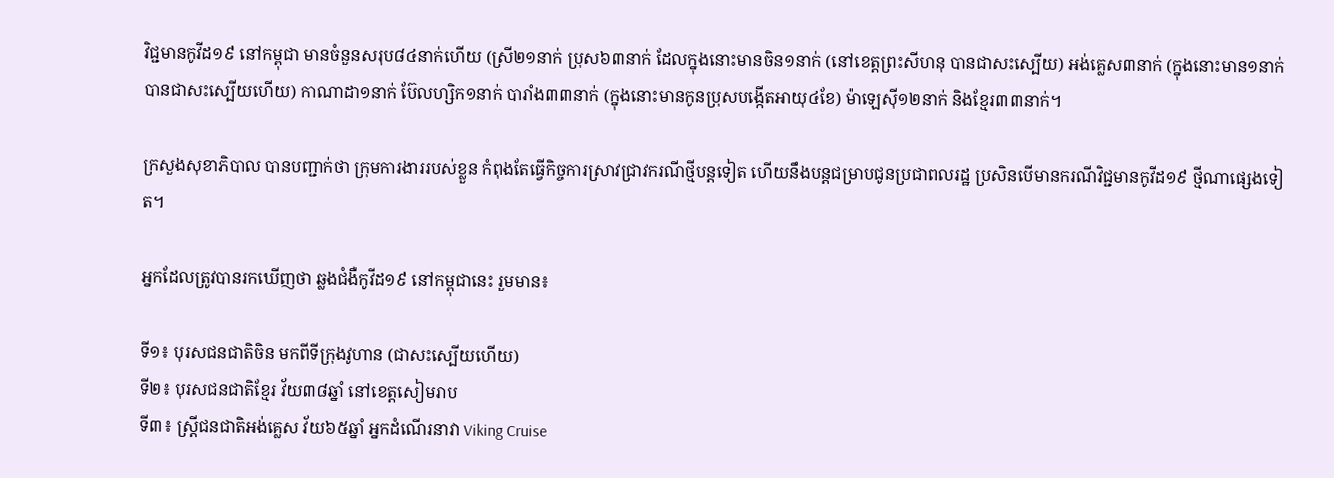វិជ្ជមានកូវីដ១៩ នៅកម្ពុជា មានចំនួនសរុប៨៤នាក់ហើយ (ស្រី២១នាក់ ប្រុស៦៣នាក់ ដែលក្នុងនោះមានចិន១នាក់ (នៅខេត្តព្រះសីហនុ បានជាសះស្បើយ) អង់គ្លេស៣នាក់ (ក្នុងនោះមាន១នាក់បានជាសះស្បើយហើយ) កាណាដា១នាក់ ប៊ែលហ្សិក១នាក់ បារាំង៣៣នាក់ (ក្នុងនោះមានកូនប្រុសបង្កើតអាយុ៤ខែ) ម៉ាឡេស៊ី១២នាក់ និងខ្មែរ៣៣នាក់។

ក្រសួងសុខាភិបាល បានបញ្ជាក់ថា ក្រុមការងាររបស់ខ្លួន កំពុងតែធ្វើកិច្ចការស្រាវជ្រាវករណីថ្មីបន្តទៀត ហើយនឹងបន្តជម្រាបជូនប្រជាពលរដ្ឋ ប្រសិនបើមានករណីវិជ្ជមានកូវីដ១៩ ថ្មីណាផ្សេងទៀត។

អ្នកដែលត្រូវបានរកឃើញថា ឆ្លងជំងឺកូវីដ១៩ នៅកម្ពុជានេះ រួមមាន៖

ទី១៖ បុរសជនជាតិចិន មកពីទីក្រុងវូហាន (ជាសះស្បើយហើយ)
ទី២៖ បុរសជនជាតិខ្មែរ វ័យ៣៨ឆ្នាំ នៅខេត្តសៀមរាប
ទី៣៖ ស្រ្តីជនជាតិអង់គ្លេស វ័យ៦៥ឆ្នាំ អ្នកដំណើរនាវា Viking Cruise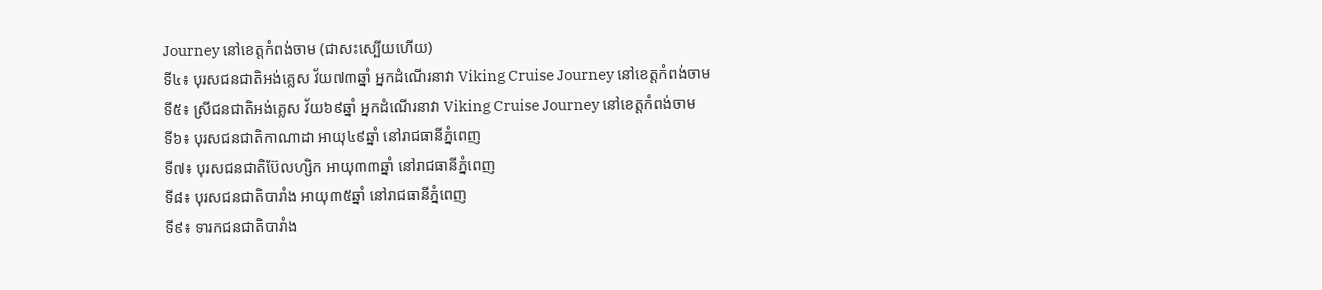Journey នៅខេត្តកំពង់ចាម (ជាសះស្បើយហើយ)
ទី៤៖ បុរសជនជាតិអង់គ្លេស វ័យ៧៣ឆ្នាំ អ្នកដំណើរនាវា Viking Cruise Journey នៅខេត្តកំពង់ចាម
ទី៥៖ ស្រីជនជាតិអង់គ្លេស វ័យ៦៩ឆ្នាំ អ្នកដំណើរនាវា Viking Cruise Journey នៅខេត្តកំពង់ចាម
ទី៦៖ បុរសជនជាតិកាណាដា អាយុ៤៩ឆ្នាំ នៅរាជធានីភ្នំពេញ
ទី៧៖ បុរសជនជាតិប៊ែលហ្សិក អាយុ៣៣ឆ្នាំ នៅរាជធានីភ្នំពេញ
ទី៨៖ បុរសជនជាតិបារាំង អាយុ៣៥ឆ្នាំ នៅរាជធានីភ្នំពេញ
ទី៩៖ ទារកជនជាតិបារាំង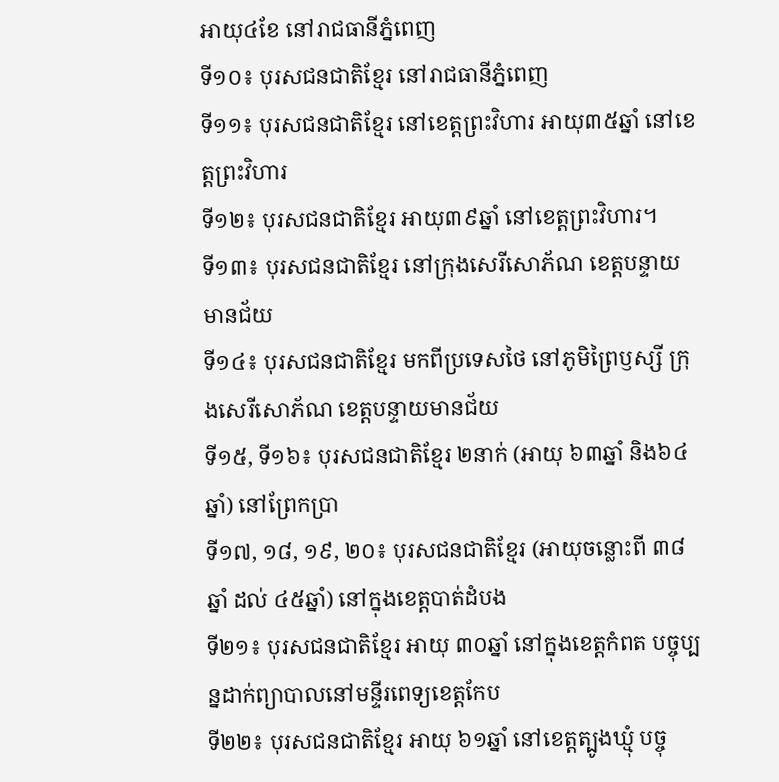អាយុ៤ខែ នៅរាជធានីភ្នំពេញ
ទី១០៖ បុរសជនជាតិខ្មែរ នៅរាជធានីភ្នំពេញ
ទី១១៖ បុរសជនជាតិខ្មែរ នៅខេត្តព្រះវិហារ អាយុ៣៥ឆ្នាំ នៅខេត្តព្រះវិហារ
ទី១២៖ បុរសជនជាតិខ្មែរ អាយុ៣៩ឆ្នាំ នៅខេត្តព្រះវិហារ។
ទី១៣៖ បុរសជនជាតិខ្មែរ នៅក្រុងសេរីសោភ័ណ ខេត្តបន្ទាយមានជ័យ
ទី១៤៖ បុរសជនជាតិខ្មែរ មកពីប្រទេសថៃ នៅភូមិព្រៃឫស្សី ក្រុងសេរីសោភ័ណ ខេត្តបន្ទាយមានជ័យ
ទី១៥, ទី១៦៖ បុរសជនជាតិខ្មែរ ២នាក់ (អាយុ ៦៣ឆ្នាំ និង៦៤ឆ្នាំ) នៅព្រែកប្រា
ទី១៧, ១៨, ១៩, ២០៖ បុរសជនជាតិខ្មែរ (អាយុចន្លោះពី ៣៨ឆ្នាំ ដល់ ៤៥ឆ្នាំ) នៅក្នុងខេត្តបាត់ដំបង
ទី២១៖ បុរសជនជាតិខ្មែរ អាយុ ៣០ឆ្នាំ នៅក្នុងខេត្តកំពត បច្ចុប្បន្នដាក់ព្យាបាលនៅមន្ទីរពេទ្យខេត្តកែប
ទី២២៖ បុរសជនជាតិខ្មែរ អាយុ ៦១ឆ្នាំ នៅខេត្តត្បូងឃ្មុំ បច្ចុ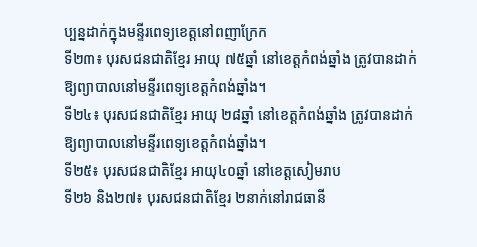ប្បន្នដាក់ក្នុងមន្ទីរពេទ្យខេត្តនៅពញាក្រែក
ទី២៣៖ បុរសជនជាតិខ្មែរ អាយុ ៧៥ឆ្នាំ នៅខេត្តកំពង់ឆ្នាំង ត្រូវបានដាក់ឱ្យព្យាបាលនៅមន្ទីរពេទ្យខេត្តកំពង់ឆ្នាំង។
ទី២៤៖ បុរសជនជាតិខ្មែរ អាយុ ២៨ឆ្នាំ នៅខេត្តកំពង់ឆ្នាំង ត្រូវបានដាក់ឱ្យព្យាបាលនៅមន្ទីរពេទ្យខេត្តកំពង់ឆ្នាំង។
ទី២៥៖ បុរសជនជាតិខ្មែរ អាយុ៤០ឆ្នាំ នៅខេត្តសៀមរាប
ទី២៦ និង២៧៖ បុរសជនជាតិខ្មែរ ២នាក់នៅរាជធានី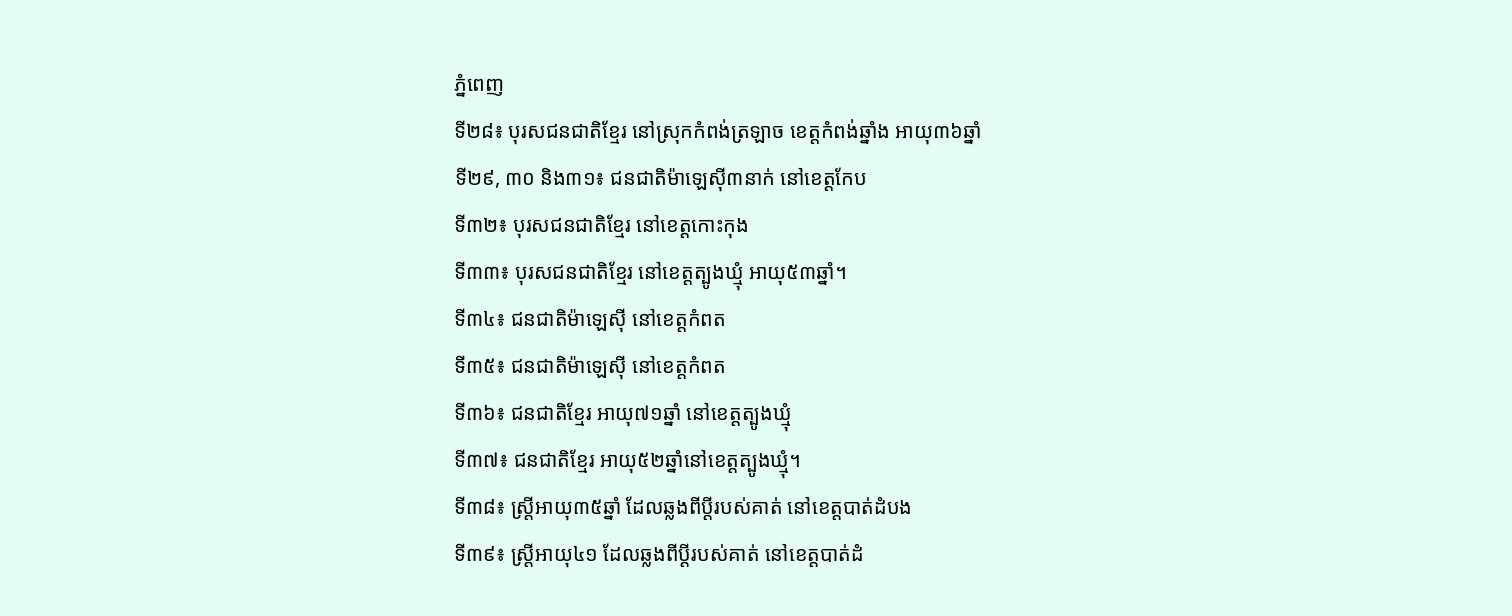ភ្នំពេញ
ទី២៨៖ បុរសជនជាតិខ្មែរ នៅស្រុកកំពង់ត្រឡាច ខេត្តកំពង់ឆ្នាំង អាយុ៣៦ឆ្នាំ
ទី២៩, ៣០ និង៣១៖ ជនជាតិម៉ាឡេស៊ី៣នាក់ នៅខេត្តកែប
ទី៣២៖ បុរសជនជាតិខ្មែរ នៅខេត្តកោះកុង
ទី៣៣៖ បុរសជនជាតិខ្មែរ នៅខេត្តត្បូងឃ្មុំ អាយុ៥៣ឆ្នាំ។
ទី៣៤៖ ជនជាតិម៉ាឡេស៊ី នៅខេត្តកំពត
ទី៣៥៖ ជនជាតិម៉ាឡេស៊ី នៅខេត្តកំពត
ទី៣៦៖ ជនជាតិខ្មែរ អាយុ៧១ឆ្នាំ នៅខេត្តត្បូងឃ្មុំ
ទី៣៧៖ ជនជាតិខ្មែរ អាយុ៥២ឆ្នាំនៅខេត្តត្បូងឃ្មុំ។
ទី៣៨៖ ស្រ្តីអាយុ៣៥ឆ្នាំ ដែលឆ្លងពីប្តីរបស់គាត់ នៅខេត្តបាត់ដំបង
ទី៣៩៖ ស្រ្តីអាយុ៤១ ដែលឆ្លងពីប្តីរបស់គាត់ នៅខេត្តបាត់ដំ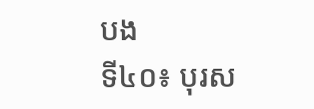បង
ទី៤០៖ បុរស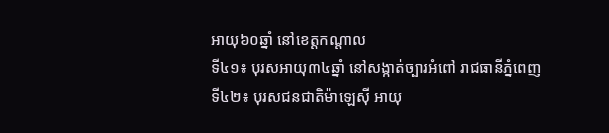អាយុ៦០ឆ្នាំ នៅខេត្តកណ្តាល
ទី៤១៖ បុរសអាយុ៣៤ឆ្នាំ នៅសង្កាត់ច្បារអំពៅ រាជធានីភ្នំពេញ
ទី៤២៖ បុរសជនជាតិម៉ាឡេស៊ី អាយុ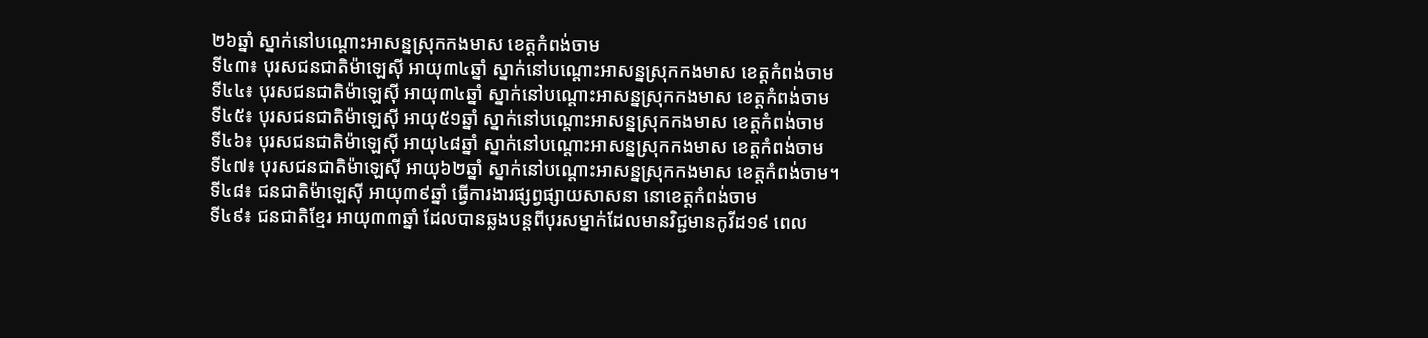២៦ឆ្នាំ ស្នាក់នៅបណ្តោះអាសន្នស្រុកកងមាស ខេត្តកំពង់ចាម
ទី៤៣៖ បុរសជនជាតិម៉ាឡេស៊ី អាយុ៣៤ឆ្នាំ ស្នាក់នៅបណ្តោះអាសន្នស្រុកកងមាស ខេត្តកំពង់ចាម
ទី៤៤៖ បុរសជនជាតិម៉ាឡេស៊ី អាយុ៣៤ឆ្នាំ ស្នាក់នៅបណ្តោះអាសន្នស្រុកកងមាស ខេត្តកំពង់ចាម
ទី៤៥៖ បុរសជនជាតិម៉ាឡេស៊ី អាយុ៥១ឆ្នាំ ស្នាក់នៅបណ្តោះអាសន្នស្រុកកងមាស ខេត្តកំពង់ចាម
ទី៤៦៖ បុរសជនជាតិម៉ាឡេស៊ី អាយុ៤៨ឆ្នាំ ស្នាក់នៅបណ្តោះអាសន្នស្រុកកងមាស ខេត្តកំពង់ចាម
ទី៤៧៖ បុរសជនជាតិម៉ាឡេស៊ី អាយុ៦២ឆ្នាំ ស្នាក់នៅបណ្តោះអាសន្នស្រុកកងមាស ខេត្តកំពង់ចាម។
ទី៤៨៖ ជនជាតិម៉ាឡេស៊ី អាយុ៣៩ឆ្នាំ ធ្វើការងារផ្សព្វផ្សាយសាសនា នោខេត្តកំពង់ចាម
ទី៤៩៖ ជនជាតិខ្មែរ អាយុ៣៣ឆ្នាំ ដែលបានឆ្លងបន្តពីបុរសម្នាក់ដែលមានវិជ្ជមានកូវីដ១៩ ពេល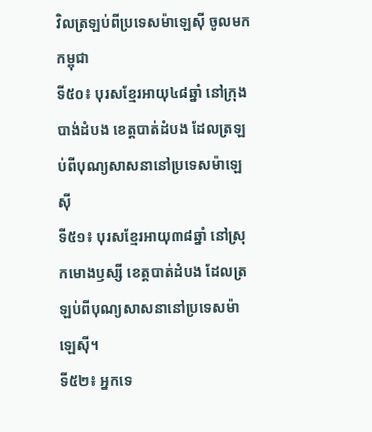វិលត្រឡប់ពីប្រទេសម៉ាឡេស៊ី ចូលមកកម្ពុជា
ទី៥០៖ បុរសខ្មែរអាយុ៤៨ឆ្នាំ នៅក្រុងបាង់ដំបង ខេត្តបាត់ដំបង ដែលត្រឡប់ពីបុណ្យសាសនានៅប្រទេសម៉ាឡេស៊ី
ទី៥១៖ បុរសខ្មែរអាយុ៣៨ឆ្នាំ នៅស្រុកមោងឫស្សី ខេត្តបាត់ដំបង ដែលត្រឡប់ពីបុណ្យសាសនានៅប្រទេសម៉ាឡេស៊ី។
ទី៥២៖ អ្នកទេ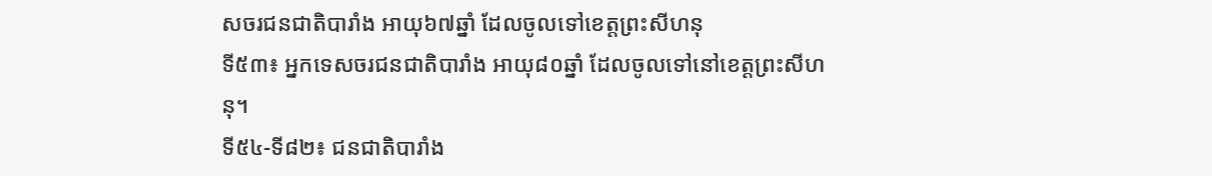សចរជនជាតិបារាំង អាយុ៦៧ឆ្នាំ ដែលចូលទៅខេត្តព្រះសីហនុ
ទី៥៣៖ អ្នកទេសចរជនជាតិបារាំង អាយុ៨០ឆ្នាំ ដែលចូលទៅនៅខេត្តព្រះសីហនុ។
ទី៥៤-ទី៨២៖ ជនជាតិបារាំង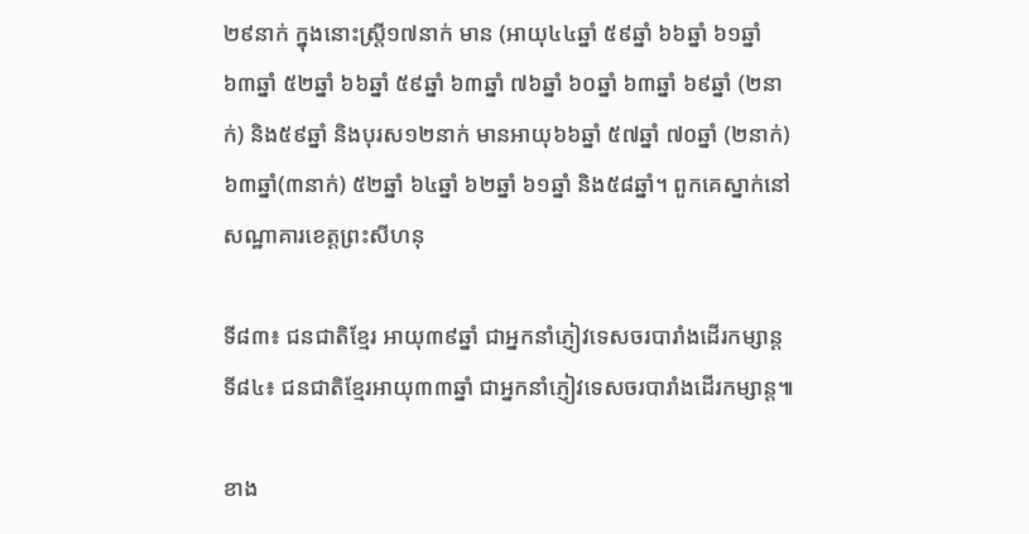២៩នាក់ ក្នុងនោះស្រ្តី១៧នាក់ មាន (អាយុ៤៤ឆ្នាំ ៥៩ឆ្នាំ ៦៦ឆ្នាំ ៦១ឆ្នាំ ៦៣ឆ្នាំ ៥២ឆ្នាំ ៦៦ឆ្នាំ ៥៩ឆ្នាំ ៦៣ឆ្នាំ ៧៦ឆ្នាំ ៦០ឆ្នាំ ៦៣ឆ្នាំ ៦៩ឆ្នាំ (២នាក់) និង៥៩ឆ្នាំ និងបុរស១២នាក់ មានអាយុ៦៦ឆ្នាំ ៥៧ឆ្នាំ ៧០ឆ្នាំ (២នាក់) ៦៣ឆ្នាំ(៣នាក់) ៥២ឆ្នាំ ៦៤ឆ្នាំ ៦២ឆ្នាំ ៦១ឆ្នាំ និង៥៨ឆ្នាំ។ ពួកគេស្នាក់នៅសណ្ឋាគារខេត្តព្រះសីហនុ

ទី៨៣៖ ជនជាតិខ្មែរ អាយុ៣៩ឆ្នាំ ជាអ្នកនាំភ្ញៀវទេសចរបារាំងដើរកម្សាន្ត
ទី៨៤៖ ជនជាតិខ្មែរអាយុ៣៣ឆ្នាំ ជាអ្នកនាំភ្ញៀវទេសចរបារាំងដើរកម្សាន្ត៕

ខាង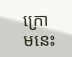ក្រោមនេះ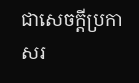ជាសេចក្តីប្រកាសរ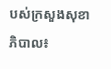បស់ក្រសួងសុខាភិបាល៖